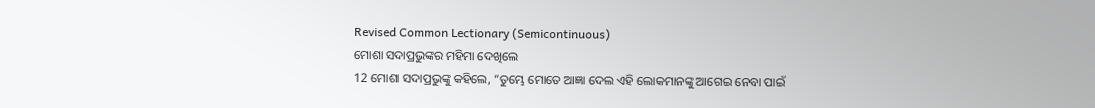Revised Common Lectionary (Semicontinuous)
ମୋଶା ସଦାପ୍ରଭୁଙ୍କର ମହିମା ଦେଖିଲେ
12 ମୋଶା ସଦାପ୍ରଭୁଙ୍କୁ କହିଲେ, “ତୁମ୍ଭେ ମୋତେ ଆଜ୍ଞା ଦେଲ ଏହି ଲୋକମାନଙ୍କୁ ଆଗେଇ ନେବା ପାଇଁ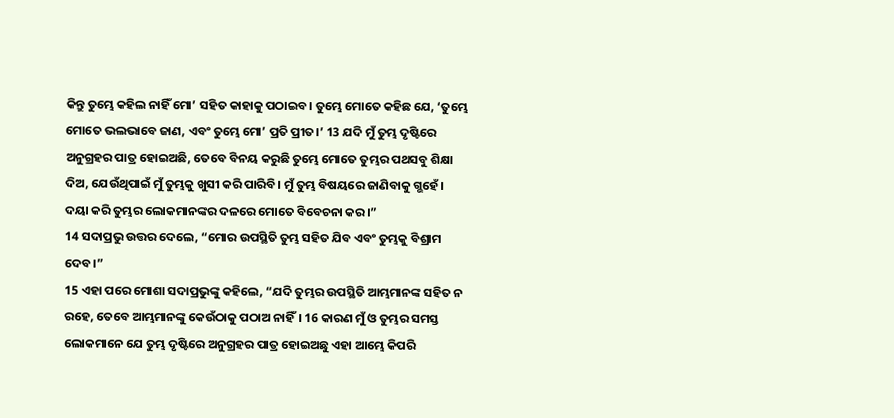କିନ୍ତୁ ତୁମ୍ଭେ କହିଲ ନାହିଁ ମୋ’ ସହିତ କାହାକୁ ପଠାଇବ। ତୁମ୍ଭେ ମୋତେ କହିଛ ଯେ, ‘ତୁମ୍ଭେ ମୋତେ ଭଲଭାବେ ଜାଣ, ଏବଂ ତୁମ୍ଭେ ମୋ’ ପ୍ରତି ପ୍ରୀତ।’ 13 ଯଦି ମୁଁ ତୁମ୍ଭ ଦୃଷ୍ଟିରେ ଅନୁଗ୍ରହର ପାତ୍ର ହୋଇଅଛି, ତେବେ ବିନୟ କରୁଛି ତୁମ୍ଭେ ମୋତେ ତୁମ୍ଭର ପଥସବୁ ଶିକ୍ଷା ଦିଅ, ଯେଉଁଥିପାଇଁ ମୁଁ ତୁମ୍ଭକୁ ଖୁସୀ କରି ପାରିବି। ମୁଁ ତୁମ୍ଭ ବିଷୟରେ ଜାଣିବାକୁ ଗ୍ଭହେଁ। ଦୟା କରି ତୁମ୍ଭର ଲୋକମାନଙ୍କର ଦଳରେ ମୋତେ ବିବେଚନା କର।”
14 ସଦାପ୍ରଭୁ ଉତ୍ତର ଦେଲେ, “ମୋର ଉପସ୍ଥିତି ତୁମ୍ଭ ସହିତ ଯିବ ଏବଂ ତୁମ୍ଭକୁ ବିଶ୍ରାମ ଦେବ।”
15 ଏହା ପରେ ମୋଶା ସଦାପ୍ରଭୁଙ୍କୁ କହିଲେ, “ଯଦି ତୁମ୍ଭର ଉପସ୍ଥିତି ଆମ୍ଭମାନଙ୍କ ସହିତ ନ ରହେ, ତେବେ ଆମ୍ଭମାନଙ୍କୁ କେଉଁଠାକୁ ପଠାଅ ନାହିଁ। 16 କାରଣ ମୁଁ ଓ ତୁମ୍ଭର ସମସ୍ତ ଲୋକମାନେ ଯେ ତୁମ୍ଭ ଦୃଷ୍ଟିରେ ଅନୁଗ୍ରହର ପାତ୍ର ହୋଇଅଛୁ ଏହା ଆମ୍ଭେ କିପରି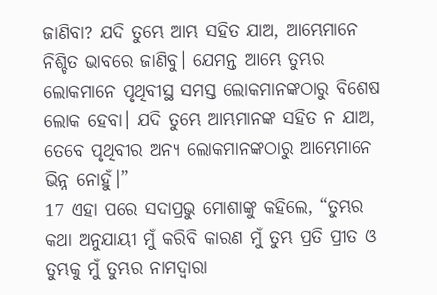ଜାଣିବା? ଯଦି ତୁମ୍ଭେ ଆମ୍ଭ ସହିତ ଯାଅ, ଆମ୍ଭେମାନେ ନିଶ୍ଚିତ ଭାବରେ ଜାଣିବୁ। ଯେମନ୍ତ ଆମ୍ଭେ ତୁମ୍ଭର ଲୋକମାନେ ପୃଥିବୀସ୍ଥ ସମସ୍ତ ଲୋକମାନଙ୍କଠାରୁ ବିଶେଷ ଲୋକ ହେବା। ଯଦି ତୁମ୍ଭେ ଆମ୍ଭମାନଙ୍କ ସହିତ ନ ଯାଅ, ତେବେ ପୃଥିବୀର ଅନ୍ୟ ଲୋକମାନଙ୍କଠାରୁ ଆମ୍ଭେମାନେ ଭିନ୍ନ ନୋହୁଁ।”
17 ଏହା ପରେ ସଦାପ୍ରଭୁ ମୋଶାଙ୍କୁ କହିଲେ, “ତୁମ୍ଭର କଥା ଅନୁଯାୟୀ ମୁଁ କରିବି କାରଣ ମୁଁ ତୁମ୍ଭ ପ୍ରତି ପ୍ରୀତ ଓ ତୁମ୍ଭକୁ ମୁଁ ତୁମ୍ଭର ନାମଦ୍ୱାରା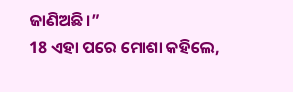ଜାଣିଅଛି।”
18 ଏହା ପରେ ମୋଶା କହିଲେ,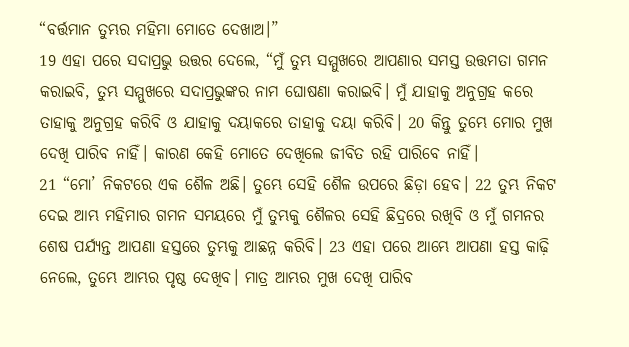“ବର୍ତ୍ତମାନ ତୁମ୍ଭର ମହିମା ମୋତେ ଦେଖାଅ।”
19 ଏହା ପରେ ସଦାପ୍ରଭୁ ଉତ୍ତର ଦେଲେ, “ମୁଁ ତୁମ୍ଭ ସମ୍ମୁଖରେ ଆପଣାର ସମସ୍ତ ଉତ୍ତମତା ଗମନ କରାଇବି, ତୁମ୍ଭ ସମ୍ମୁଖରେ ସଦାପ୍ରଭୁଙ୍କର ନାମ ଘୋଷଣା କରାଇବି। ମୁଁ ଯାହାକୁ ଅନୁଗ୍ରହ କରେ ତାହାକୁ ଅନୁଗ୍ରହ କରିବି ଓ ଯାହାକୁ ଦୟାକରେ ତାହାକୁ ଦୟା କରିବି। 20 କିନ୍ତୁ ତୁମ୍ଭେ ମୋର ମୁଖ ଦେଖି ପାରିବ ନାହିଁ। କାରଣ କେହି ମୋତେ ଦେଖିଲେ ଜୀବିତ ରହି ପାରିବେ ନାହିଁ।
21 “ମୋ’ ନିକଟରେ ଏକ ଶୈଳ ଅଛି। ତୁମ୍ଭେ ସେହି ଶୈଳ ଉପରେ ଛିଡ଼ା ହେବ। 22 ତୁମ୍ଭ ନିକଟ ଦେଇ ଆମ୍ଭ ମହିମାର ଗମନ ସମୟରେ ମୁଁ ତୁମ୍ଭକୁ ଶୈଳର ସେହି ଛିଦ୍ରରେ ରଖିବି ଓ ମୁଁ ଗମନର ଶେଷ ପର୍ଯ୍ୟନ୍ତ ଆପଣା ହସ୍ତରେ ତୁମ୍ଭକୁ ଆଛନ୍ନ କରିବି। 23 ଏହା ପରେ ଆମ୍ଭେ ଆପଣା ହସ୍ତ କାଢ଼ି ନେଲେ, ତୁମ୍ଭେ ଆମ୍ଭର ପୃଷ୍ଠ ଦେଖିବ। ମାତ୍ର ଆମ୍ଭର ମୁଖ ଦେଖି ପାରିବ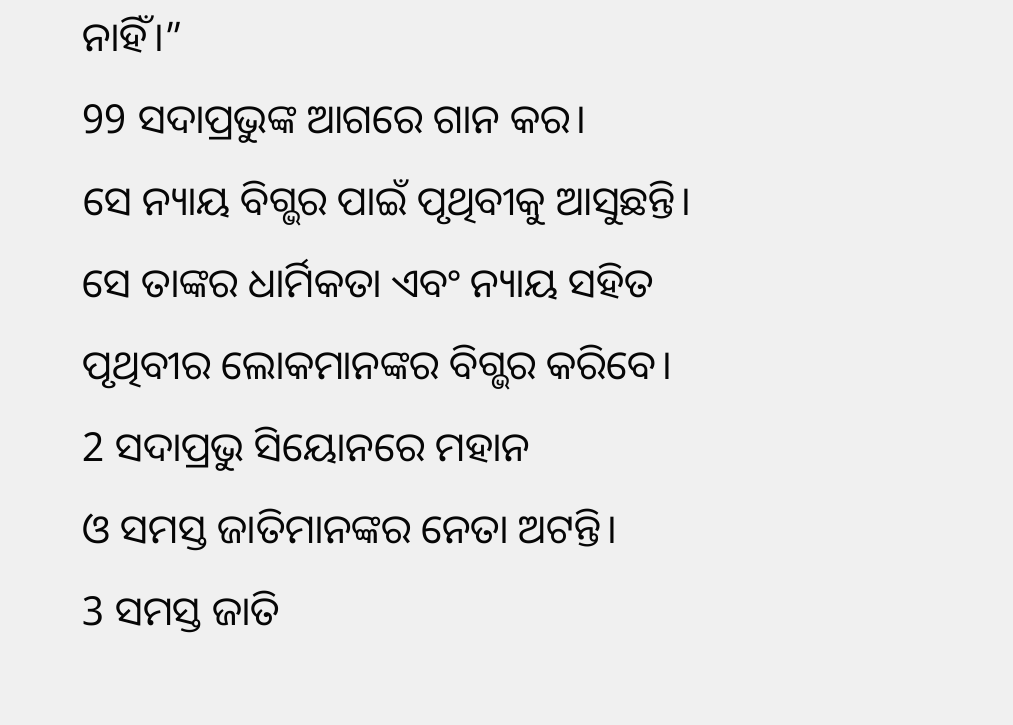ନାହିଁ।”
99 ସଦାପ୍ରଭୁଙ୍କ ଆଗରେ ଗାନ କର।
ସେ ନ୍ୟାୟ ବିଗ୍ଭର ପାଇଁ ପୃଥିବୀକୁ ଆସୁଛନ୍ତି।
ସେ ତାଙ୍କର ଧାର୍ମିକତା ଏବଂ ନ୍ୟାୟ ସହିତ
ପୃଥିବୀର ଲୋକମାନଙ୍କର ବିଗ୍ଭର କରିବେ।
2 ସଦାପ୍ରଭୁ ସିୟୋନରେ ମହାନ
ଓ ସମସ୍ତ ଜାତିମାନଙ୍କର ନେତା ଅଟନ୍ତି।
3 ସମସ୍ତ ଜାତି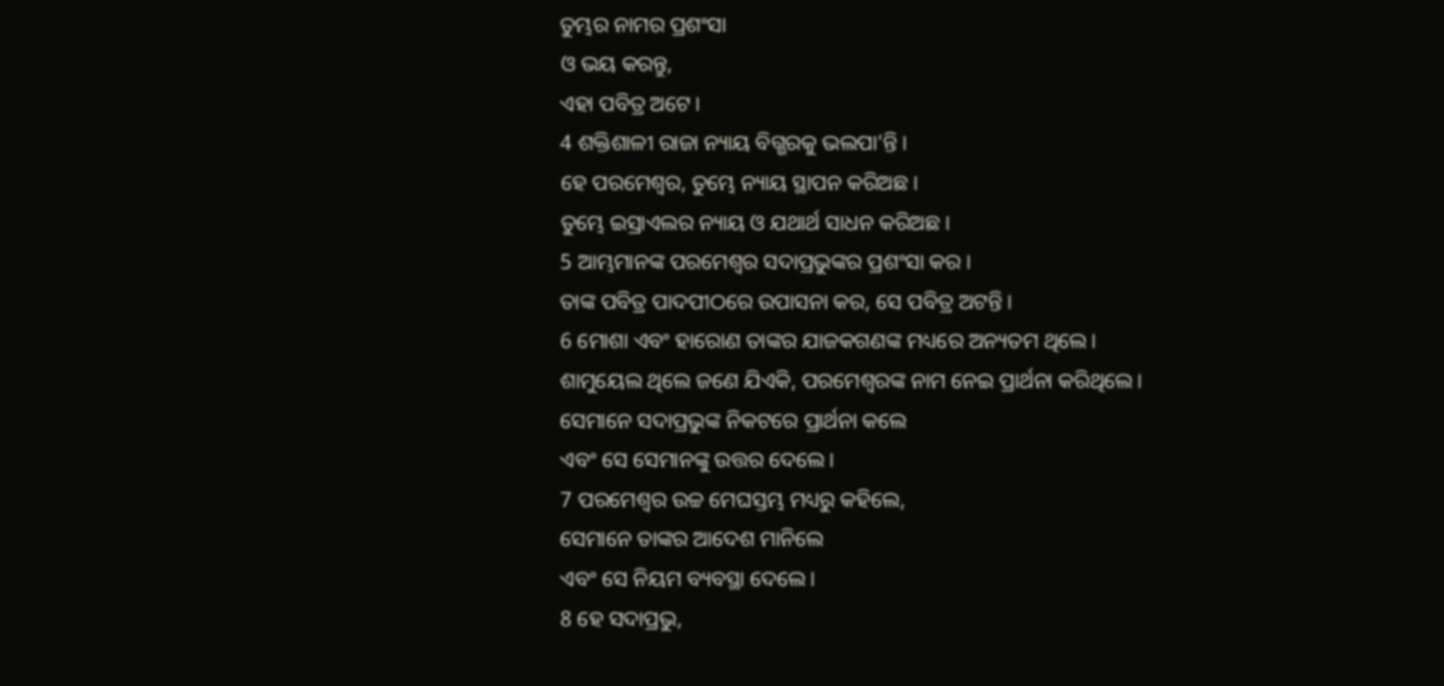ତୁମ୍ଭର ନାମର ପ୍ରଶଂସା
ଓ ଭୟ କରନ୍ତୁ,
ଏହା ପବିତ୍ର ଅଟେ।
4 ଶକ୍ତିଶାଳୀ ରାଜା ନ୍ୟାୟ ବିଗ୍ଭରକୁ ଭଲପା’ନ୍ତି।
ହେ ପରମେଶ୍ୱର, ତୁମ୍ଭେ ନ୍ୟାୟ ସ୍ଥାପନ କରିଅଛ।
ତୁମ୍ଭେ ଇସ୍ରାଏଲର ନ୍ୟାୟ ଓ ଯଥାର୍ଥ ସାଧନ କରିଅଛ।
5 ଆମ୍ଭମାନଙ୍କ ପରମେଶ୍ୱର ସଦାପ୍ରଭୁଙ୍କର ପ୍ରଶଂସା କର।
ତାଙ୍କ ପବିତ୍ର ପାଦପୀଠରେ ଉପାସନା କର, ସେ ପବିତ୍ର ଅଟନ୍ତି।
6 ମୋଶା ଏବଂ ହାରୋଣ ତାଙ୍କର ଯାଜକଗଣଙ୍କ ମଧ୍ୟରେ ଅନ୍ୟତମ ଥିଲେ।
ଶାମୁୟେଲ ଥିଲେ ଜଣେ ଯିଏକି, ପରମେଶ୍ୱରଙ୍କ ନାମ ନେଇ ପ୍ରାର୍ଥନା କରିଥିଲେ।
ସେମାନେ ସଦାପ୍ରଭୁଙ୍କ ନିକଟରେ ପ୍ରାର୍ଥନା କଲେ
ଏବଂ ସେ ସେମାନଙ୍କୁ ଉତ୍ତର ଦେଲେ।
7 ପରମେଶ୍ୱର ଉଚ୍ଚ ମେଘସ୍ତମ୍ଭ ମଧ୍ୟରୁ କହିଲେ,
ସେମାନେ ତାଙ୍କର ଆଦେଶ ମାନିଲେ
ଏବଂ ସେ ନିୟମ ବ୍ୟବସ୍ଥା ଦେଲେ।
8 ହେ ସଦାପ୍ରଭୁ,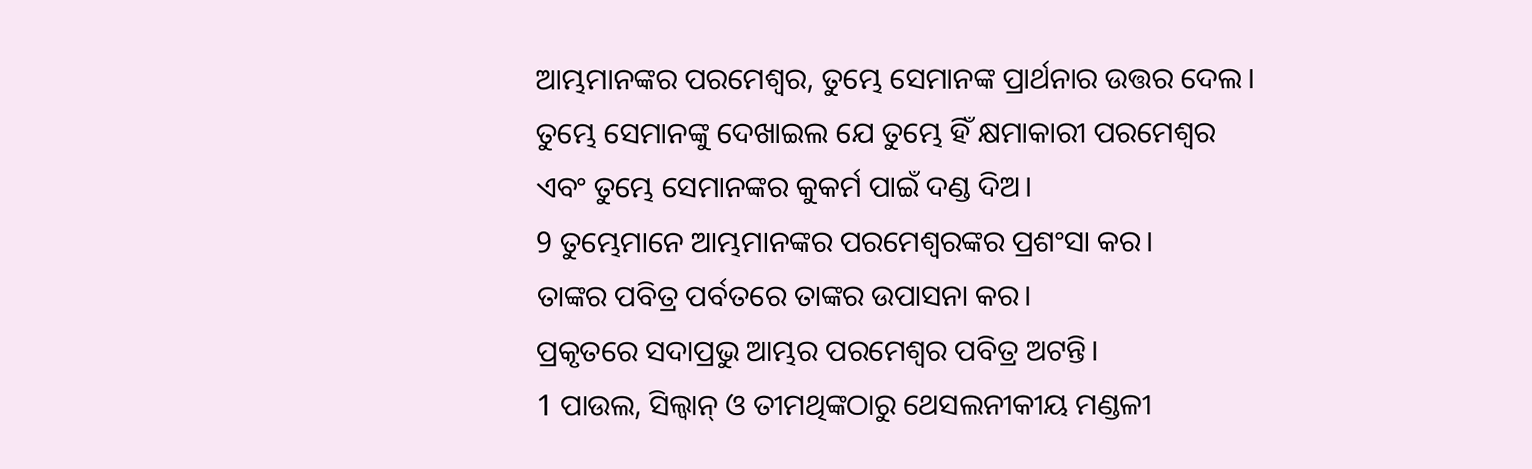ଆମ୍ଭମାନଙ୍କର ପରମେଶ୍ୱର, ତୁମ୍ଭେ ସେମାନଙ୍କ ପ୍ରାର୍ଥନାର ଉତ୍ତର ଦେଲ।
ତୁମ୍ଭେ ସେମାନଙ୍କୁ ଦେଖାଇଲ ଯେ ତୁମ୍ଭେ ହିଁ କ୍ଷମାକାରୀ ପରମେଶ୍ୱର
ଏବଂ ତୁମ୍ଭେ ସେମାନଙ୍କର କୁକର୍ମ ପାଇଁ ଦଣ୍ଡ ଦିଅ।
9 ତୁମ୍ଭେମାନେ ଆମ୍ଭମାନଙ୍କର ପରମେଶ୍ୱରଙ୍କର ପ୍ରଶଂସା କର।
ତାଙ୍କର ପବିତ୍ର ପର୍ବତରେ ତାଙ୍କର ଉପାସନା କର।
ପ୍ରକୃତରେ ସଦାପ୍ରଭୁ ଆମ୍ଭର ପରମେଶ୍ୱର ପବିତ୍ର ଅଟନ୍ତି।
1 ପାଉଲ, ସିଲ୍ୱାନ୍ ଓ ତୀମଥିଙ୍କଠାରୁ ଥେସଲନୀକୀୟ ମଣ୍ଡଳୀ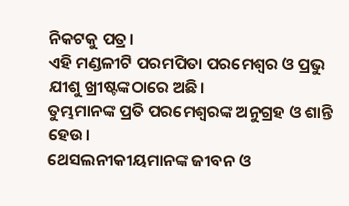ନିକଟକୁ ପତ୍ର।
ଏହି ମଣ୍ଡଳୀଟି ପରମପିତା ପରମେଶ୍ୱର ଓ ପ୍ରଭୁ ଯୀଶୁ ଖ୍ରୀଷ୍ଟଙ୍କଠାରେ ଅଛି।
ତୁମ୍ଭମାନଙ୍କ ପ୍ରତି ପରମେଶ୍ୱରଙ୍କ ଅନୁଗ୍ରହ ଓ ଶାନ୍ତି ହେଉ।
ଥେସଲନୀକୀୟମାନଙ୍କ ଜୀବନ ଓ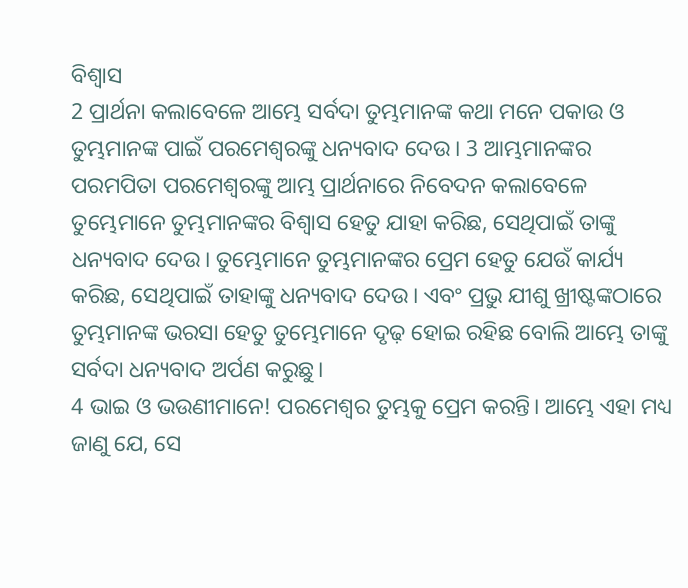ବିଶ୍ୱାସ
2 ପ୍ରାର୍ଥନା କଲାବେଳେ ଆମ୍ଭେ ସର୍ବଦା ତୁମ୍ଭମାନଙ୍କ କଥା ମନେ ପକାଉ ଓ ତୁମ୍ଭମାନଙ୍କ ପାଇଁ ପରମେଶ୍ୱରଙ୍କୁ ଧନ୍ୟବାଦ ଦେଉ। 3 ଆମ୍ଭମାନଙ୍କର ପରମପିତା ପରମେଶ୍ୱରଙ୍କୁ ଆମ୍ଭ ପ୍ରାର୍ଥନାରେ ନିବେଦନ କଲାବେଳେ ତୁମ୍ଭେମାନେ ତୁମ୍ଭମାନଙ୍କର ବିଶ୍ୱାସ ହେତୁ ଯାହା କରିଛ, ସେଥିପାଇଁ ତାଙ୍କୁ ଧନ୍ୟବାଦ ଦେଉ। ତୁମ୍ଭେମାନେ ତୁମ୍ଭମାନଙ୍କର ପ୍ରେମ ହେତୁ ଯେଉଁ କାର୍ଯ୍ୟ କରିଛ, ସେଥିପାଇଁ ତାହାଙ୍କୁ ଧନ୍ୟବାଦ ଦେଉ। ଏବଂ ପ୍ରଭୁ ଯୀଶୁ ଖ୍ରୀଷ୍ଟଙ୍କଠାରେ ତୁମ୍ଭମାନଙ୍କ ଭରସା ହେତୁ ତୁମ୍ଭେମାନେ ଦୃଢ଼ ହୋଇ ରହିଛ ବୋଲି ଆମ୍ଭେ ତାଙ୍କୁ ସର୍ବଦା ଧନ୍ୟବାଦ ଅର୍ପଣ କରୁଛୁ।
4 ଭାଇ ଓ ଭଉଣୀମାନେ! ପରମେଶ୍ୱର ତୁମ୍ଭକୁ ପ୍ରେମ କରନ୍ତି। ଆମ୍ଭେ ଏହା ମଧ୍ୟ ଜାଣୁ ଯେ, ସେ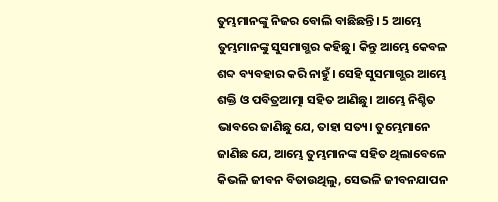ତୁମ୍ଭମାନଙ୍କୁ ନିଜର ବୋଲି ବାଛିଛନ୍ତି। 5 ଆମ୍ଭେ ତୁମ୍ଭମାନଙ୍କୁ ସୁସମାଗ୍ଭର କହିଛୁ। କିନ୍ତୁ ଆମ୍ଭେ କେବଳ ଶବ୍ଦ ବ୍ୟବହାର କରି ନାହୁଁ। ସେହି ସୁସମାଗ୍ଭର ଆମ୍ଭେ ଶକ୍ତି ଓ ପବିତ୍ରଆତ୍ମା ସହିତ ଆଣିଛୁ। ଆମ୍ଭେ ନିଶ୍ଚିତ ଭାବରେ ଜାଣିଛୁ ଯେ, ତାହା ସତ୍ୟ। ତୁମ୍ଭେମାନେ ଜାଣିଛ ଯେ, ଆମ୍ଭେ ତୁମ୍ଭମାନଙ୍କ ସହିତ ଥିଲାବେଳେ କିଭଳି ଜୀବନ ବିତାଉଥିଲୁ, ସେଭଳି ଜୀବନଯାପନ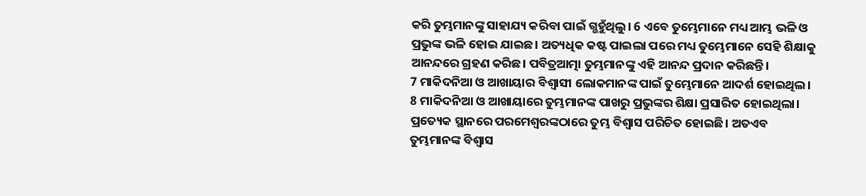କରି ତୁମ୍ଭମାନଙ୍କୁ ସାହାଯ୍ୟ କରିବା ପାଇଁ ଗ୍ଭହୁଁଥିଲୁ। 6 ଏବେ ତୁମ୍ଭେମାନେ ମଧ୍ୟ ଆମ୍ଭ ଭଳି ଓ ପ୍ରଭୁଙ୍କ ଭଳି ହୋଇ ଯାଇଛ। ଅତ୍ୟଧିକ କଷ୍ଟ ପାଇଲା ପରେ ମଧ୍ୟ ତୁମ୍ଭେମାନେ ସେହି ଶିକ୍ଷାକୁ ଆନନ୍ଦରେ ଗ୍ରହଣ କରିଛ। ପବିତ୍ରଆତ୍ମା ତୁମ୍ଭମାନଙ୍କୁ ଏହି ଆନନ୍ଦ ପ୍ରଦାନ କରିଛନ୍ତି।
7 ମାକିଦନିଆ ଓ ଆଖାୟାର ବିଶ୍ୱାସୀ ଲୋକମାନଙ୍କ ପାଇଁ ତୁମ୍ଭେମାନେ ଆଦର୍ଶ ହୋଇଥିଲ। 8 ମାକିଦନିଆ ଓ ଆଖାୟାରେ ତୁମ୍ଭମାନଙ୍କ ପାଖରୁ ପ୍ରଭୁଙ୍କର ଶିକ୍ଷା ପ୍ରସାରିତ ହୋଇଥିଲା। ପ୍ରତ୍ୟେକ ସ୍ଥାନରେ ପରମେଶ୍ୱରଙ୍କଠାରେ ତୁମ୍ଭ ବିଶ୍ୱାସ ପରିଚିତ ହୋଇଛି। ଅତଏବ ତୁମ୍ଭମାନଙ୍କ ବିଶ୍ୱାସ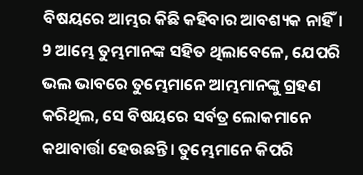ବିଷୟରେ ଆମ୍ଭର କିଛି କହିବାର ଆବଶ୍ୟକ ନାହିଁ। 9 ଆମ୍ଭେ ତୁମ୍ଭମାନଙ୍କ ସହିତ ଥିଲାବେଳେ, ଯେପରି ଭଲ ଭାବରେ ତୁମ୍ଭେମାନେ ଆମ୍ଭମାନଙ୍କୁ ଗ୍ରହଣ କରିଥିଲ, ସେ ବିଷୟରେ ସର୍ବତ୍ର ଲୋକମାନେ କଥାବାର୍ତ୍ତା ହେଉଛନ୍ତି। ତୁମ୍ଭେମାନେ କିପରି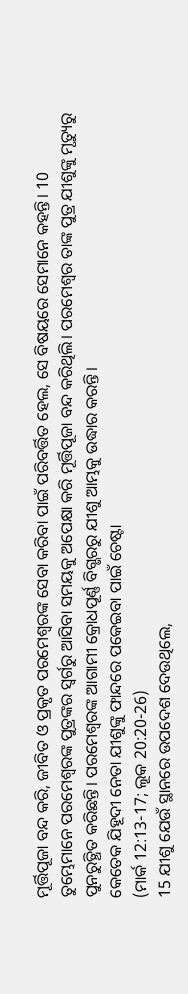ମୂର୍ତ୍ତିପୂଜା ବନ୍ଦ କରି, ଜୀବିତ ଓ ପ୍ରକୃତ ପରମେଶ୍ୱରଙ୍କ ସେବା କରିବା ପାଇଁ ପରିବର୍ତ୍ତିତ ହେଲ, ସେ ବିଷୟରେ ସେମାନେ କହନ୍ତି। 10 ତୁମ୍ଭେମାନେ ପରମେଶ୍ୱରଙ୍କ ପୁତ୍ରଙ୍କର ସ୍ୱର୍ଗରୁ ଆସିବା ସମୟକୁ ଅପେକ୍ଷା କରି ମୂର୍ତ୍ତିପୂଜା ବନ୍ଦ କରିଥିଲି। ପରମେଶ୍ୱର ତାଙ୍କ ପୁତ୍ର ଯୀଶୁଙ୍କୁ ମୃତ୍ୟୁରୁ ପୁନରୁତ୍ଥିତ କରିଛନ୍ତି। ପରମେଶ୍ୱରଙ୍କ ଆଗାମୀ କ୍ରୋଧପୂର୍ଣ୍ଣ ବିଗ୍ଭରରୁ ଯୀଶୁ ଆମ୍ଭକୁ ଉଦ୍ଧାର କରନ୍ତି।
କେତେକ ଯିହୂଦୀ ନେତା ଯୀଶୁଙ୍କୁ ଫାନ୍ଦରେ ପକେଇବା ପାଇଁ ଚେଷ୍ଟା
(ମାର୍କ 12:13-17; ଲୂକ 20:20-26)
15 ଯୀଶୁ ଯେଉଁ ସ୍ଥାନରେ ଉପଦେଶ ଦେଉଥିଲେ,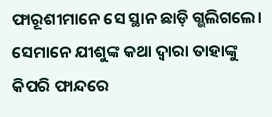ଫାରୂଶୀମାନେ ସେ ସ୍ଥାନ ଛାଡ଼ି ଗ୍ଭଲିଗଲେ। ସେମାନେ ଯୀଶୁଙ୍କ କଥା ଦ୍ୱାରା ତାହାଙ୍କୁ କିପରି ଫାନ୍ଦରେ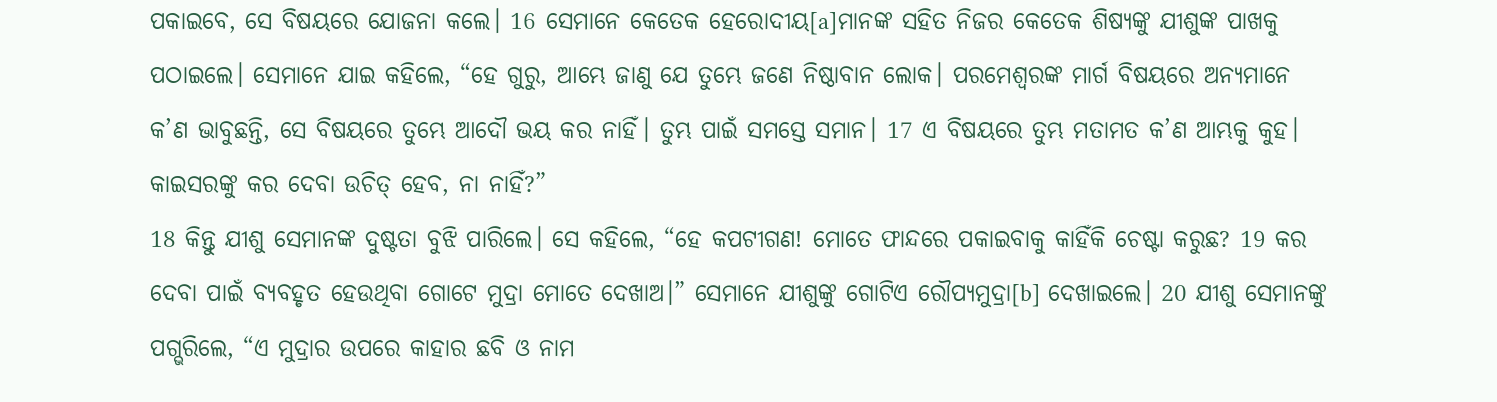ପକାଇବେ, ସେ ବିଷୟରେ ଯୋଜନା କଲେ। 16 ସେମାନେ କେତେକ ହେରୋଦୀୟ[a]ମାନଙ୍କ ସହିତ ନିଜର କେତେକ ଶିଷ୍ୟଙ୍କୁ ଯୀଶୁଙ୍କ ପାଖକୁ ପଠାଇଲେ। ସେମାନେ ଯାଇ କହିଲେ, “ହେ ଗୁରୁ, ଆମ୍ଭେ ଜାଣୁ ଯେ ତୁମ୍ଭେ ଜଣେ ନିଷ୍ଠାବାନ ଲୋକ। ପରମେଶ୍ୱରଙ୍କ ମାର୍ଗ ବିଷୟରେ ଅନ୍ୟମାନେ କ’ଣ ଭାବୁଛନ୍ତି, ସେ ବିଷୟରେ ତୁମ୍ଭେ ଆଦୌ ଭୟ କର ନାହିଁ। ତୁମ୍ଭ ପାଇଁ ସମସ୍ତେ ସମାନ। 17 ଏ ବିଷୟରେ ତୁମ୍ଭ ମତାମତ କ’ଣ ଆମ୍ଭକୁ କୁହ। କାଇସରଙ୍କୁ କର ଦେବା ଉଚିତ୍ ହେବ, ନା ନାହିଁ?”
18 କିନ୍ତୁ ଯୀଶୁ ସେମାନଙ୍କ ଦୁଷ୍ଟତା ବୁଝି ପାରିଲେ। ସେ କହିଲେ, “ହେ କପଟୀଗଣ! ମୋତେ ଫାନ୍ଦରେ ପକାଇବାକୁ କାହିଁକି ଚେଷ୍ଟା କରୁଛ? 19 କର ଦେବା ପାଇଁ ବ୍ୟବହୃତ ହେଉଥିବା ଗୋଟେ ମୁଦ୍ରା ମୋତେ ଦେଖାଅ।” ସେମାନେ ଯୀଶୁଙ୍କୁ ଗୋଟିଏ ରୌପ୍ୟମୁଦ୍ରା[b] ଦେଖାଇଲେ। 20 ଯୀଶୁ ସେମାନଙ୍କୁ ପଗ୍ଭରିଲେ, “ଏ ମୁଦ୍ରାର ଉପରେ କାହାର ଛବି ଓ ନାମ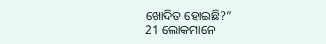ଖୋଦିତ ହୋଇଛି?”
21 ଲୋକମାନେ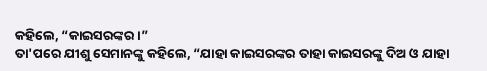କହିଲେ, “କାଇସରଙ୍କର।”
ତା'ପରେ ଯୀଶୁ ସେମାନଙ୍କୁ କହିଲେ, “ଯାହା କାଇସରଙ୍କର ତାହା କାଇସରଙ୍କୁ ଦିଅ ଓ ଯାହା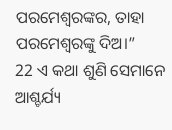ପରମେଶ୍ୱରଙ୍କର, ତାହା ପରମେଶ୍ୱରଙ୍କୁ ଦିଅ।”
22 ଏ କଥା ଶୁଣି ସେମାନେ ଆଶ୍ଚର୍ଯ୍ୟ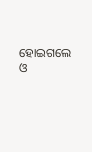ହୋଇଗଲେ ଓ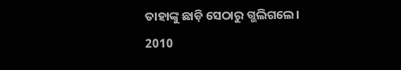ତାହାଙ୍କୁ ଛାଡ଼ି ସେଠାରୁ ଗ୍ଭଲିଗଲେ।
2010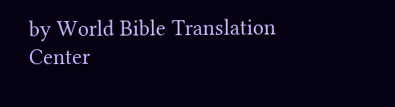by World Bible Translation Center